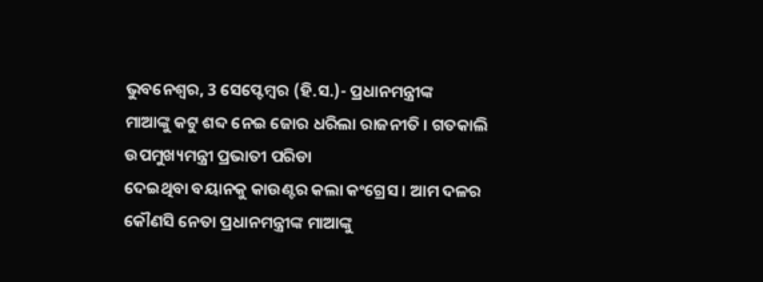ଭୁବନେଶ୍ୱର, 3 ସେପ୍ଟେମ୍ବର (ହି.ସ.)- ପ୍ରଧାନମନ୍ତ୍ରୀଙ୍କ
ମାଆଙ୍କୁ କଟୁ ଶବ୍ଦ ନେଇ ଜୋର ଧରିଲା ରାଜନୀତି । ଗତକାଲି ଉପମୁଖ୍ୟମନ୍ତ୍ରୀ ପ୍ରଭାତୀ ପରିଡା
ଦେଇଥିବା ବୟାନକୁ କାଉଣ୍ଟର କଲା କଂଗ୍ରେସ । ଆମ ଦଳର କୌଣସି ନେତା ପ୍ରଧାନମନ୍ତ୍ରୀଙ୍କ ମାଆଙ୍କୁ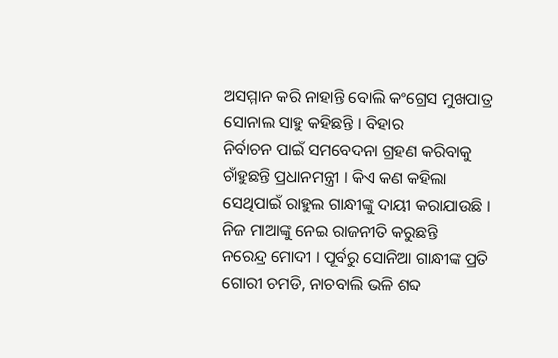ଅସମ୍ମାନ କରି ନାହାନ୍ତି ବୋଲି କଂଗ୍ରେସ ମୁଖପାତ୍ର ସୋନାଲ ସାହୁ କହିଛନ୍ତି । ବିହାର
ନିର୍ବାଚନ ପାଇଁ ସମବେଦନା ଗ୍ରହଣ କରିବାକୁ ଚାଁହୁଛନ୍ତି ପ୍ରଧାନମନ୍ତ୍ରୀ । କିଏ କଣ କହିଲା
ସେଥିପାଇଁ ରାହୁଲ ଗାନ୍ଧୀଙ୍କୁ ଦାୟୀ କରାଯାଉଛି । ନିଜ ମାଆଙ୍କୁ ନେଇ ରାଜନୀତି କରୁଛନ୍ତି
ନରେନ୍ଦ୍ର ମୋଦୀ । ପୂର୍ବରୁ ସୋନିଆ ଗାନ୍ଧୀଙ୍କ ପ୍ରତି ଗୋରୀ ଚମଡି, ନାଚବାଲି ଭଳି ଶବ୍ଦ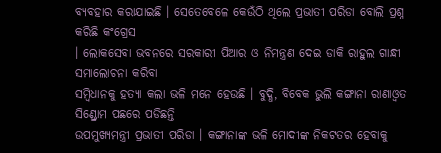ବ୍ୟବହାର କରାଯାଇଛି । ସେତେବେଳେ କେଉଁଠି ଥିଲେ ପ୍ରଭାତୀ ପରିଡା ବୋଲି ପ୍ରଶ୍ନ କରିଛି କଂଗ୍ରେସ
। ଲୋକସେବା ଭବନରେ ସରକାରୀ ପିଆର ଓ ନିମନ୍ତ୍ରଣ ଦେଇ ଡାକି ରାହୁଲ ଗାନ୍ଧୀ ସମାଲୋଚନା କରିବା
ସମ୍ବିଧାନକୁ ହତ୍ୟା କଲା ଭଳି ମନେ ହେଉଛି । ବୁଦ୍ଧି, ବିବେକ ଭୁଲି କଙ୍ଗାନା ରାଣାଓ୍ୱତ ସିଣ୍ଡ୍ରୋମ ପଛରେ ପଡିଛନ୍ତି
ଉପମୁଖ୍ୟମନ୍ତ୍ରୀ ପ୍ରଭାତୀ ପରିଡା । କଙ୍ଗାନାଙ୍କ ଭଳି ମୋଦୀଙ୍କ ନିକଟତର ହେବାକୁ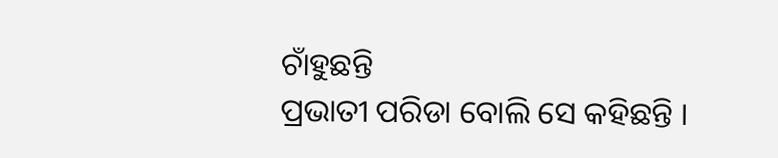ଚାଁହୁଛନ୍ତି
ପ୍ରଭାତୀ ପରିଡା ବୋଲି ସେ କହିଛନ୍ତି ।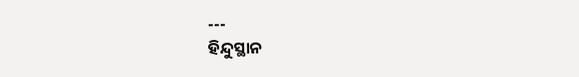---
ହିନ୍ଦୁସ୍ଥାନ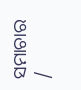ସମାଚାର /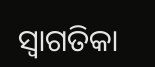ସ୍ୱାଗତିକା